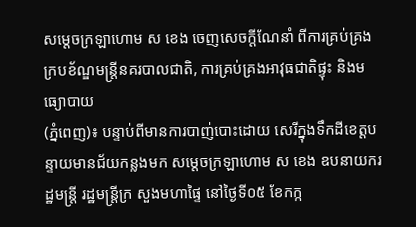សម្ដេចក្រឡាហោម ស ខេង ចេញសេចក្ដីណែនាំ ពីការគ្រប់គ្រងក្របខ័ណ្ឌមន្ដ្រីនគរបាលជាតិ, ការគ្រប់គ្រងអាវុធជាតិផ្ទុះ និងមធ្យោបាយ
(ភ្នំពេញ)៖ បន្ទាប់ពីមានការបាញ់បោះដោយ សេរីក្នុងទឹកដីខេត្តបន្ទាយមានជ័យកន្លងមក សម្ដេចក្រឡាហោម ស ខេង ឧបនាយករដ្ឋមន្ដ្រី រដ្ឋមន្ដ្រីក្រ សួងមហាផ្ទៃ នៅថ្ងៃទី០៥ ខែកក្ក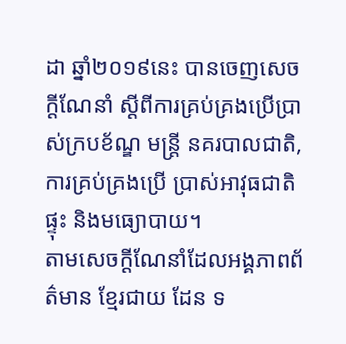ដា ឆ្នាំ២០១៩នេះ បានចេញសេចក្ដីណែនាំ ស្ដីពីការគ្រប់គ្រងប្រើប្រាស់ក្របខ័ណ្ឌ មន្ដ្រី នគរបាលជាតិ, ការគ្រប់គ្រងប្រើ ប្រាស់អាវុធជាតិផ្ទុះ និងមធ្យោបាយ។
តាមសេចក្ដីណែនាំដែលអង្គភាពព័ត៌មាន ខ្មែរជាយ ដែន ទ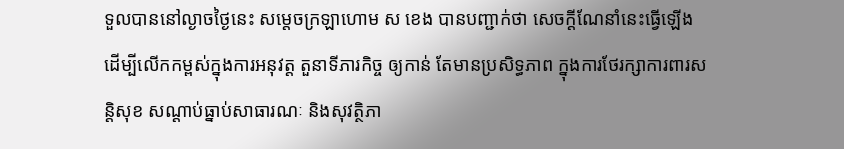ទួលបាននៅល្ងាចថ្ងៃនេះ សម្ដេចក្រឡាហោម ស ខេង បានបញ្ជាក់ថា សេចក្ដីណែនាំនេះធ្វើឡើង ដើម្បីលើកកម្ពស់ក្នុងការអនុវត្ត តួនាទីភារកិច្ច ឲ្យកាន់ តែមានប្រសិទ្ធភាព ក្នុងការថែរក្សាការពារសន្ដិសុខ សណ្ដាប់ធ្នាប់សាធារណៈ និងសុវត្ថិភា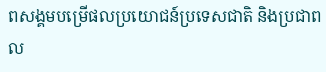ពសង្គមបម្រើផលប្រយោជន៍ប្រទេសជាតិ និងប្រជាពល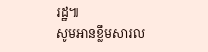រដ្ឋ៕
សូមអានខ្លឹមសារល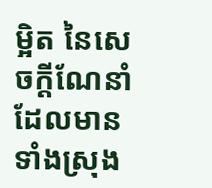ម្អិត នៃសេចក្ដីណែនាំដែលមានទាំងស្រុង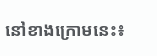នៅខាងក្រោមនេះ៖